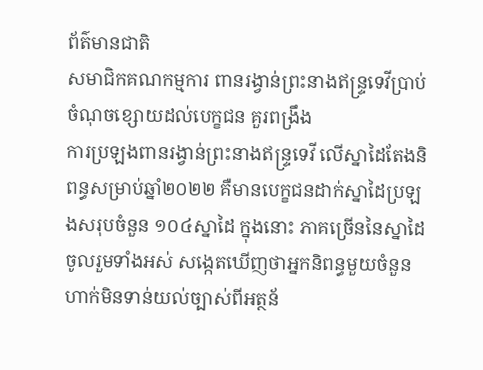ព័ត៌មានជាតិ
សមាជិកគណកម្មការ ពានរង្វាន់ព្រះនាងឥន្ទ្រទេវីប្រាប់ចំណុចខ្សោយដល់បេក្ខជន គួរពង្រឹង
ការប្រឡងពានរង្វាន់ព្រះនាងឥន្ទ្រទេវី លើស្នាដៃតែងនិពន្ធសម្រាប់ឆ្នាំ២០២២ គឺមានបេក្ខជនដាក់ស្នាដៃប្រឡងសរុបចំនួន ១០៤ស្នាដៃ ក្នុងនោះ ភាគច្រើននៃស្នាដៃចូលរួមទាំងអស់ សង្កេតឃើញថាអ្នកនិពន្ធមួយចំនួន ហាក់មិនទាន់យល់ច្បាស់ពីអត្ថន័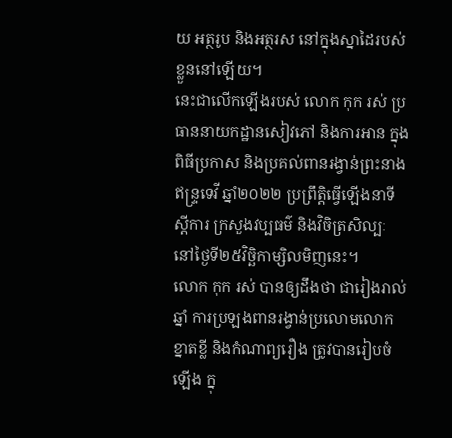យ អត្ថរូប និងអត្ថរស នៅក្នុងស្នាដៃរបស់ខ្លួននៅឡើយ។
នេះជាលើកឡើងរបស់ លោក កុក រស់ ប្រធាននាយកដ្ឋានសៀវភៅ និងការអាន ក្នុងពិធីប្រកាស និងប្រគល់ពានរង្វាន់ព្រះនាងឥន្ទ្រទេវី ឆ្នាំ២០២២ ប្រព្រឹត្តិធ្វើឡើងនាទីស្ដីការ ក្រសួងវប្បធម៌ និងវិចិត្រសិល្បៈ នៅថ្ងៃទី២៥វិច្ឆិកាម្សិលមិញនេះ។
លោក កុក រស់ បានឲ្យដឹងថា ជារៀងរាល់ឆ្នាំ ការប្រឡងពានរង្វាន់ប្រលោមលោកខ្នាតខ្លី និងកំណាព្យរឿង ត្រូវបានរៀបចំឡើង ក្នុ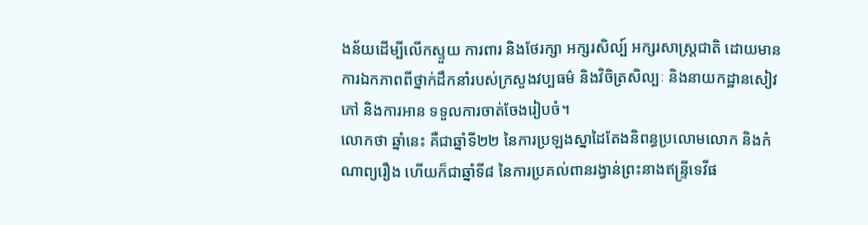ងន័យដើម្បីលើកស្ទួយ ការពារ និងថែរក្សា អក្សរសិល្ប៍ អក្សរសាស្ត្រជាតិ ដោយមានការឯកភាពពីថ្នាក់ដឹកនាំរបស់ក្រសួងវប្បធម៌ និងវិចិត្រសិល្បៈ និងនាយកដ្ឋានសៀវភៅ និងការអាន ទទួលការចាត់ចែងរៀបចំ។
លោកថា ឆ្នាំនេះ គឺជាឆ្នាំទី២២ នៃការប្រឡងស្នាដៃតែងនិពន្ធប្រលោមលោក និងកំណាព្យរឿង ហើយក៏ជាឆ្នាំទី៨ នៃការប្រគល់ពានរង្វាន់ព្រះនាងឥន្ទ្រីទេវីផ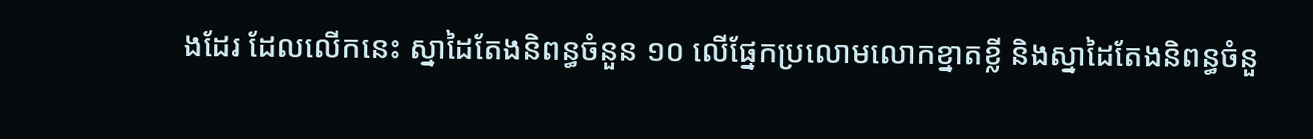ងដែរ ដែលលើកនេះ ស្នាដៃតែងនិពន្ធចំនួន ១០ លើផ្នែកប្រលោមលោកខ្នាតខ្លី និងស្នាដៃតែងនិពន្ធចំនួ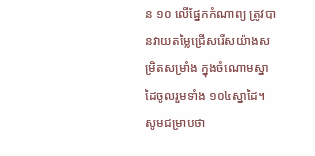ន ១០ លើផ្នែកកំណាព្យ ត្រូវបានវាយតម្លៃជ្រើសរើសយ៉ាងសម្រិតសម្រាំង ក្នុងចំណោមស្នាដៃចូលរួមទាំង ១០៤ស្នាដៃ។
សូមជម្រាបថា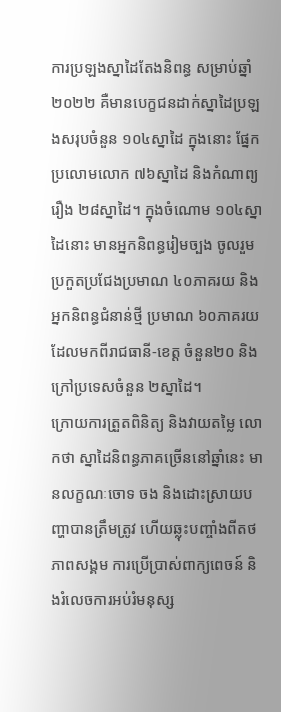ការប្រឡងស្នាដៃតែងនិពន្ធ សម្រាប់ឆ្នាំ២០២២ គឺមានបេក្ខជនដាក់ស្នាដៃប្រឡងសរុបចំនួន ១០៤ស្នាដៃ ក្នុងនោះ ផ្នែកប្រលោមលោក ៧៦ស្នាដៃ និងកំណាព្យរឿង ២៨ស្នាដៃ។ ក្នុងចំណោម ១០៤ស្នាដៃនោះ មានអ្នកនិពន្ធរៀមច្បង ចូលរួមប្រកួតប្រជែងប្រមាណ ៤០ភាគរយ និងអ្នកនិពន្ធជំនាន់ថ្មី ប្រមាណ ៦០ភាគរយ ដែលមកពីរាជធានី-ខេត្ត ចំនួន២០ និងក្រៅប្រទេសចំនួន ២ស្នាដៃ។
ក្រោយការត្រួតពិនិត្យ និងវាយតម្លៃ លោកថា ស្នាដៃនិពន្ធភាគច្រើននៅឆ្នាំនេះ មានលក្ខណៈចោទ ចង និងដោះស្រាយបញ្ហាបានត្រឹមត្រូវ ហើយឆ្លុះបញ្ចាំងពីតថភាពសង្គម ការប្រើប្រាស់ពាក្យពេចន៍ និងរំលេចការអប់រំមនុស្ស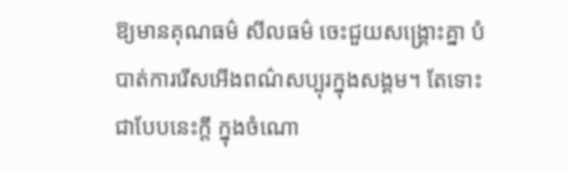ឱ្យមានគុណធម៌ សីលធម៌ ចេះជួយសង្គ្រោះគ្នា បំបាត់ការរើសអើងពណ៌សប្បុរក្នុងសង្គម។ តែទោះជាបែបនេះក្តី ក្នុងចំណោ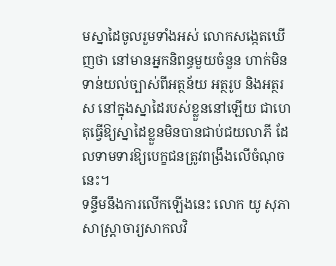មស្នាដៃចូលរួមទាំងអស់ លោកសង្កេតឃើញថា នៅមានអ្នកនិពន្ធមួយចំនួន ហាក់មិនទាន់យល់ច្បាស់ពីអត្ថន័យ អត្ថរូប និងអត្ថរស នៅក្នុងស្នាដៃរបស់ខ្លួននៅឡើយ ជាហេតុធ្វើឱ្យស្នាដៃខ្លួនមិនបានជាប់ជយលាភី ដែលទាមទារឱ្យបេក្ខជនត្រូវពង្រឹងលើចំណុចនេះ។
ទន្ទឹមនឹងការលើកឡើងនេះ លោក យូ សុភា សាស្ត្រាចារ្យសាកលវិ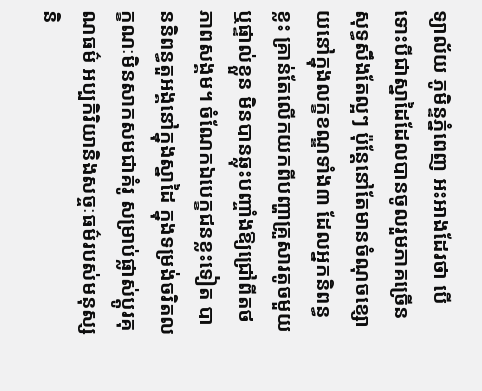ទ្យាល័យ ភូមិន្ទភ្នំពេញ អះអាងដែរថា បើទោះបីជាស្នាដៃដែលបានចូលរួមភាគច្រើនសុទ្ធសឹងតែល្អៗ ប៉ុន្តែនៅតែមានចំណុចខ្សោយនៅក្នុងលក្ខខណ្ឌទាំង៣ ដែលអ្នកនិពន្ធខ្លះ គ្រាន់តែលើកយកពីបញ្ហាគ្រួសារតូចមួយ ឬផ្ទាល់ខ្លួន មិនបានឆ្លុះបញ្ចាំងឱ្យជ្រៅពីតថភាពសង្គម។ ចំណែកឯបេក្ខជនខ្លះទៀត បាននិពន្ធតួអង្គនៅក្នុងស្នាដៃ ក្នុងទម្រង់ចរិតលក្ខណៈមិនសាកសមជាគំរូ សម្រាប់ផ្លាស់ប្តូរគុណធម៌ អប្បកិរិយានិងសច្ចៈធម៌របស់មនុស្ស និ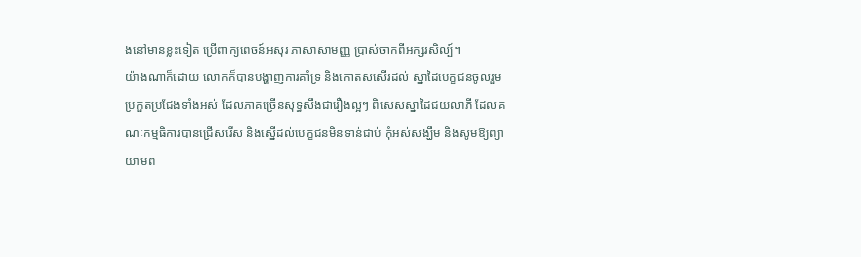ងនៅមានខ្លះទៀត ប្រើពាក្យពេចន៍អសុរ ភាសាសាមញ្ញ ប្រាស់ចាកពីអក្សរសិល្ប៍។
យ៉ាងណាក៏ដោយ លោកក៏បានបង្ហាញការគាំទ្រ និងកោតសសើរដល់ ស្នាដៃបេក្ខជនចូលរួមប្រកួតប្រជែងទាំងអស់ ដែលភាគច្រើនសុទ្ធសឹងជារឿងល្អៗ ពិសេសស្នាដៃជយលាភី ដែលគណៈកម្មធិការបានជ្រើសរើស និងស្នើដល់បេក្ខជនមិនទាន់ជាប់ កុំអស់សង្ឃឹម និងសូមឱ្យព្យាយាមព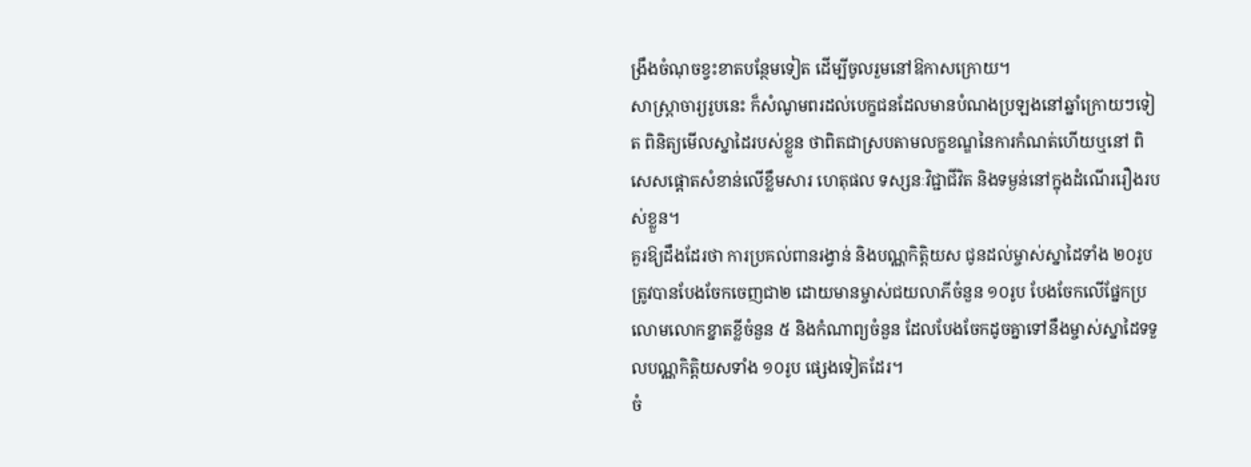ង្រឹងចំណុចខ្វះខាតបន្ថែមទៀត ដើម្បីចូលរួមនៅឱកាសក្រោយ។
សាស្តា្រចារ្យរូបនេះ ក៏សំណូមពរដល់បេក្ខជនដែលមានបំណងប្រឡងនៅឆ្នាំក្រោយៗទៀត ពិនិត្យមើលស្នាដៃរបស់ខ្លួន ថាពិតជាស្របតាមលក្ខខណ្ឌនៃការកំណត់ហើយឬនៅ ពិសេសផ្តោតសំខាន់លើខ្លឹមសារ ហេតុផល ទស្សនៈវិជ្ជាជីវិត និងទម្ងន់នៅក្នុងដំណើររឿងរបស់ខ្លួន។
គួរឱ្យដឹងដែរថា ការប្រគល់ពានរង្វាន់ និងបណ្ណកិត្តិយស ជូនដល់ម្ចាស់ស្នាដៃទាំង ២០រូប ត្រូវបានបែងចែកចេញជា២ ដោយមានម្ចាស់ជយលាភីចំនួន ១០រូប បែងចែកលើផ្នែកប្រលោមលោកខ្នាតខ្លីចំនួន ៥ និងកំណាព្យចំនួន ដែលបែងចែកដូចគ្នាទៅនឹងម្ចាស់ស្នាដៃទទួលបណ្ណកិត្តិយសទាំង ១០រូប ផ្សេងទៀតដែរ។
ចំ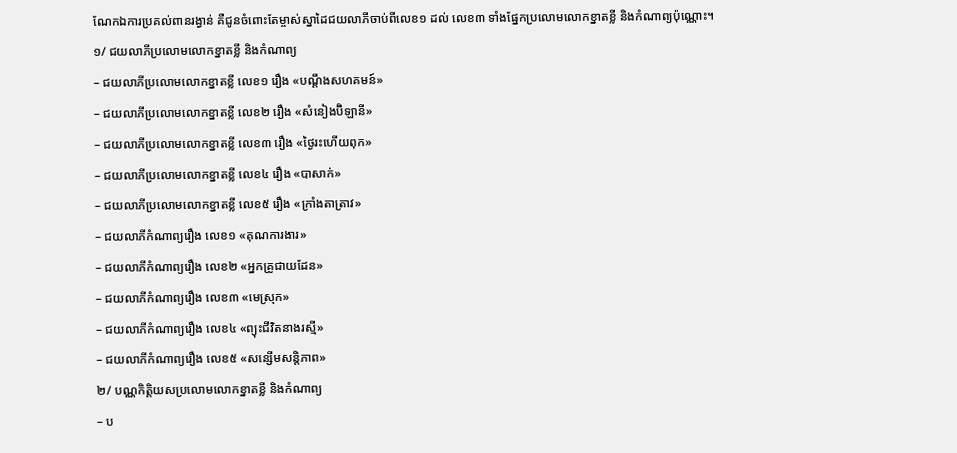ណែកឯការប្រគល់ពានរង្វាន់ គឺជូនចំពោះតែម្ចាស់ស្នាដៃជយលាភីចាប់ពីលេខ១ ដល់ លេខ៣ ទាំងផ្នែកប្រលោមលោកខ្នាតខ្លី និងកំណាព្យប៉ុណ្ណោះ។
១/ ជយលាភីប្រលោមលោកខ្នាតខ្លី និងកំណាព្យ
– ជយលាភីប្រលោមលោកខ្នាតខ្លី លេខ១ រឿង «បណ្តឹងសហគមន៍»
– ជយលាភីប្រលោមលោកខ្នាតខ្លី លេខ២ រឿង «សំនៀងប៊ិឡានី»
– ជយលាភីប្រលោមលោកខ្នាតខ្លី លេខ៣ រឿង «ថ្ងៃរះហើយពុក»
– ជយលាភីប្រលោមលោកខ្នាតខ្លី លេខ៤ រឿង «បាសាក់»
– ជយលាភីប្រលោមលោកខ្នាតខ្លី លេខ៥ រឿង «ក្រាំងតាត្រាវ»
– ជយលាភីកំណាព្យរឿង លេខ១ «គុណការងារ»
– ជយលាភីកំណាព្យរឿង លេខ២ «អ្នកគ្រូជាយដែន»
– ជយលាភីកំណាព្យរឿង លេខ៣ «មេស្រុក»
– ជយលាភីកំណាព្យរឿង លេខ៤ «ព្យុះជីវិតនាងរស្មី»
– ជយលាភីកំណាព្យរឿង លេខ៥ «សន្សើមសន្តិភាព»
២/ បណ្ណកិត្តិយសប្រលោមលោកខ្នាតខ្លី និងកំណាព្យ
– ប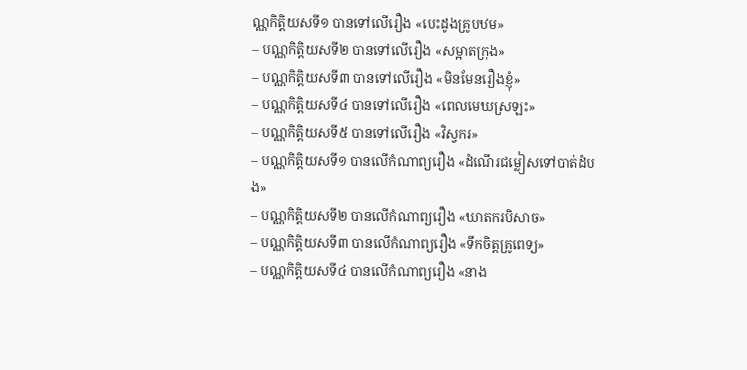ណ្ណកិត្តិយសទី១ បានទៅលើរឿង «បេះដូងគ្រូបឋម»
– បណ្ណកិត្តិយសទី២ បានទៅលើរឿង «សម្អាតក្រុង»
– បណ្ណកិត្តិយសទី៣ បានទៅលើរឿង «មិនមែនរឿងខ្ញុំ»
– បណ្ណកិត្តិយសទី៤ បានទៅលើរឿង «ពេលមេឃស្រឡះ»
– បណ្ណកិត្តិយសទី៥ បានទៅលើរឿង «វិស្វករ»
– បណ្ណកិត្តិយសទី១ បានលើកំណាព្យរឿង «ដំណើរជម្លៀសទៅបាត់ដំបង»
– បណ្ណកិត្តិយសទី២ បានលើកំណាព្យរឿង «ឃាតករបិសាច»
– បណ្ណកិត្តិយសទី៣ បានលើកំណាព្យរឿង «ទឹកចិត្តគ្រូពេទ្យ»
– បណ្ណកិត្តិយសទី៤ បានលើកំណាព្យរឿង «នាង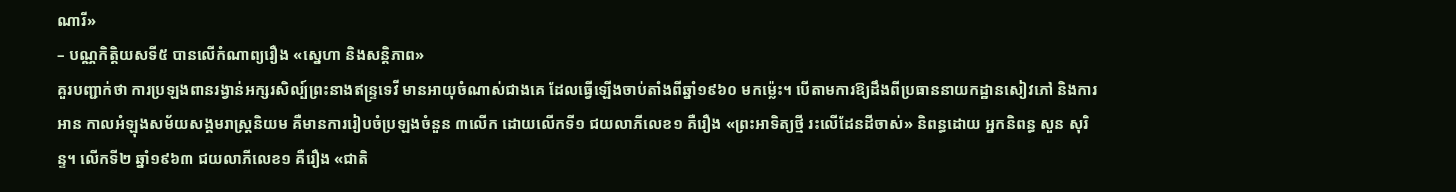ណារី»
– បណ្ណកិត្តិយសទី៥ បានលើកំណាព្យរឿង «ស្នេហា និងសន្តិភាព»
គួរបញ្ជាក់ថា ការប្រឡងពានរង្វាន់អក្សរសិល្ប៍ព្រះនាងឥន្ទ្រទេវី មានអាយុចំណាស់ជាងគេ ដែលធ្វើឡើងចាប់តាំងពីឆ្នាំ១៩៦០ មកម្ល៉េះ។ បើតាមការឱ្យដឹងពីប្រធាននាយកដ្ឋានសៀវភៅ និងការអាន កាលអំឡុងសម័យសង្គមរាស្ត្រនិយម គឺមានការរៀបចំប្រឡងចំនួន ៣លើក ដោយលើកទី១ ជយលាភីលេខ១ គឺរឿង «ព្រះអាទិត្យថ្មី រះលើដែនដីចាស់» និពន្ធដោយ អ្នកនិពន្ធ សួន សុរិន្ទ។ លើកទី២ ឆ្នាំ១៩៦៣ ជយលាភីលេខ១ គឺរឿង «ជាតិ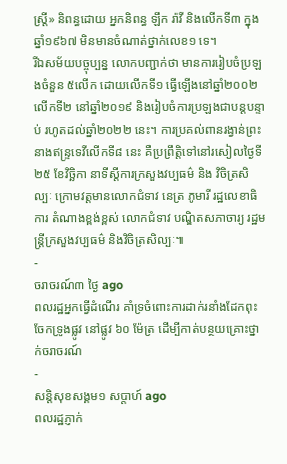ស្ត្រី» និពន្ធដោយ អ្នកនិពន្ធ ឡឹក រ៉ាវី និងលើកទី៣ ក្នុងឆ្នាំ១៩៦៧ មិនមានចំណាត់ថ្នាក់លេខ១ ទេ។
រីឯសម័យបច្ចុប្បន្ន លោកបញ្ជាក់ថា មានការរៀបចំប្រឡងចំនួន ៥លើក ដោយលើកទី១ ធ្វើឡើងនៅឆ្នាំ២០០២ លើកទី២ នៅឆ្នាំ២០១៩ និងរៀបចំការប្រឡងជាបន្តបន្ទាប់ រហូតដល់ឆ្នាំ២០២២ នេះ។ ការប្រគល់ពានរង្វាន់ព្រះនាងឥន្ទ្រទេវីលើកទី៨ នេះ គឺប្រព្រឹត្តិទៅនៅរសៀលថ្ងៃទី២៥ ខែវិច្ឆិកា នាទីស្ដីការក្រសួងវប្បធម៌ និង វិចិត្រសិល្បៈ ក្រោមវត្តមានលោកជំទាវ នេត្រ ភូមារី រដ្ឋលេខាធិការ តំណាងខ្ពង់ខ្ពស់ លោកជំទាវ បណ្ឌិតសភាចារ្យ រដ្ឋមន្ត្រីក្រសួងវប្បធម៌ និងវិចិត្រសិល្បៈ៕
-
ចរាចរណ៍៣ ថ្ងៃ ago
ពលរដ្ឋអ្នកធ្វើដំណើរ គាំទ្រចំពោះការដាក់រនាំងដែកពុះចែកទ្រូងផ្លូវ នៅផ្លូវ ៦០ ម៉ែត្រ ដើម្បីកាត់បន្ថយគ្រោះថ្នាក់ចរាចរណ៍
-
សន្តិសុខសង្គម១ សប្តាហ៍ ago
ពលរដ្ឋភ្ញាក់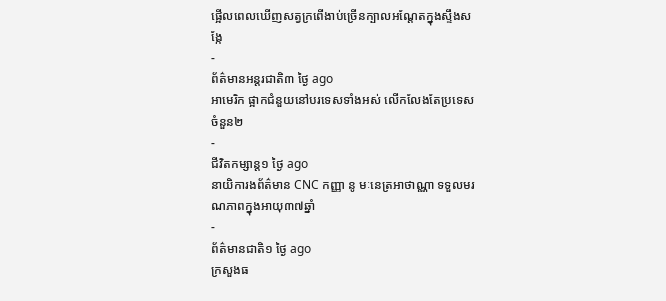ផ្អើលពេលឃើញសត្វក្រពើងាប់ច្រើនក្បាលអណ្ដែតក្នុងស្ទឹងសង្កែ
-
ព័ត៌មានអន្ដរជាតិ៣ ថ្ងៃ ago
អាមេរិក ផ្អាកជំនួយនៅបរទេសទាំងអស់ លើកលែងតែប្រទេសចំនួន២
-
ជីវិតកម្សាន្ដ១ ថ្ងៃ ago
នាយិការងព័ត៌មាន CNC កញ្ញា នូ មៈនេត្រអាថាណ្ណា ទទួលមរណភាពក្នុងអាយុ៣៧ឆ្នាំ
-
ព័ត៌មានជាតិ១ ថ្ងៃ ago
ក្រសួងធ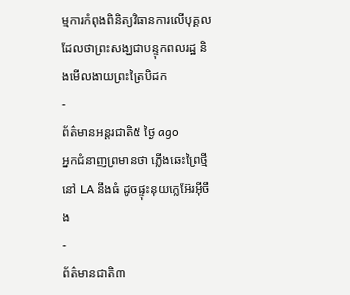ម្មការកំពុងពិនិត្យវិធានការលើបុគ្គលដែលថាព្រះសង្ឃជាបន្ទុកពលរដ្ឋ និងមើលងាយព្រះត្រៃបិដក
-
ព័ត៌មានអន្ដរជាតិ៥ ថ្ងៃ ago
អ្នកជំនាញព្រមានថា ភ្លើងឆេះព្រៃថ្មីនៅ LA នឹងធំ ដូចផ្ទុះនុយក្លេអ៊ែរអ៊ីចឹង
-
ព័ត៌មានជាតិ៣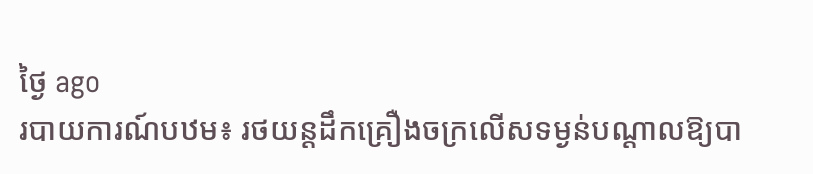ថ្ងៃ ago
របាយការណ៍បឋម៖ រថយន្តដឹកគ្រឿងចក្រលើសទម្ងន់បណ្តាលឱ្យបា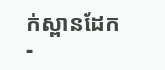ក់ស្ពានដែក
-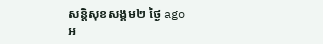សន្តិសុខសង្គម២ ថ្ងៃ ago
អ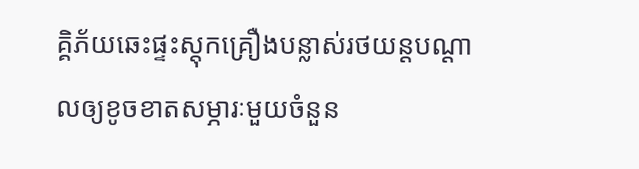គ្គិភ័យឆេះផ្ទះស្តុកគ្រឿងបន្លាស់រថយន្តបណ្ដាលឲ្យខូចខាតសម្ភារៈមួយចំនួន